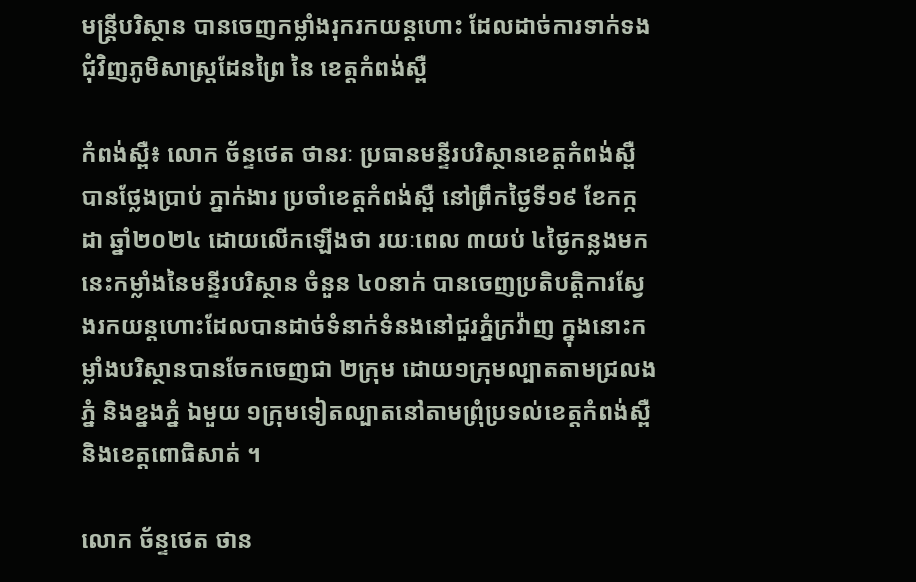មន្ត្រីបរិស្ថាន បានចេញកម្លាំងរុករកយន្តហោះ ដែលដាច់ការទាក់ទង ជុំវិញភូមិសាស្ត្រដែនព្រៃ នៃ ខេត្តកំពង់ស្ពឺ

កំពង់ស្ពឺ៖ លោក ច័ន្ទថេត ថានរៈ ប្រធានមន្ទីរបរិស្ថានខេត្តកំពង់ស្ពឺ បានថ្លែងប្រាប់ ភ្នាក់ងារ ប្រចាំខេត្តកំពង់ស្ពឺ នៅព្រឹកថ្ងៃទី១៩ ខែកក្កដា ឆ្នាំ២០២៤ ដោយលើកឡើងថា រយៈពេល ៣យប់ ៤ថ្ងៃកន្លងមកនេះកម្លាំងនៃមន្ទីរបរិស្ថាន ចំនួន ៤០នាក់ បានចេញប្រតិបត្តិការស្វែងរកយន្តហោះដែលបានដាច់ទំនាក់ទំនងនៅជួរភ្នំក្រវ៉ាញ ក្នុងនោះកម្លាំងបរិស្ថានបានចែកចេញជា ២ក្រុម ដោយ១ក្រុមល្បាតតាមជ្រលងភ្នំ និងខ្នងភ្នំ ឯមួយ ១ក្រុមទៀតល្បាតនៅតាមព្រុំប្រទល់ខេត្តកំពង់ស្ពឺ និងខេត្តពោធិសាត់ ។

លោក ច័ន្ទថេត ថាន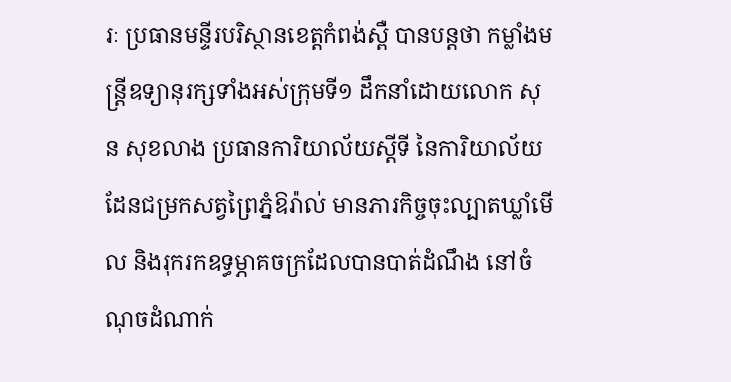រៈ ប្រធានមន្ទីរបរិស្ថានខេត្តកំពង់ស្ពឺ បានបន្តថា កម្លាំងមន្ត្រីឧទ្យានុរក្សទាំងអស់ក្រុមទី១ ដឹកនាំដោយលោក សុន សុខលាង ប្រធានការិយាល័យស្តីទី នៃការិយាល័យដែនជម្រកសត្វព្រៃភ្នំឱរ៉ាល់ មានភារកិច្ចចុះល្បាតឃ្លាំមើល និងរុករកឧទ្ធម្ភាគចក្រដែលបានបាត់ដំណឹង នៅចំណុចដំណាក់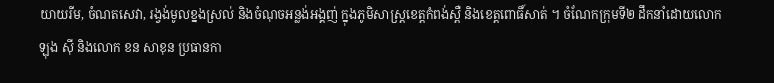យាយរីម, ចំណតសេវា, រង្វង់មូលខ្នងស្រល់ និងចំណុចអន្លង់អង្គញ់ ក្នុងភូមិសាស្ត្រខេត្តកំពង់ស្ពឺ និងខេត្តពោធិ៍សាត់ ។ ចំណែកក្រុមទី២ ដឹកនាំដោយលោក ឡុង ស៊ី និងលោក ខន សាខុន ប្រធានកា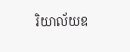រិយាល័យឧ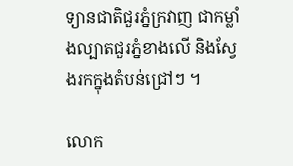ទ្យានជាតិជួរភ្នំក្រវាញ ជាកម្លាំងល្បាតជួរភ្នំខាងលើ និងស្វែងរកក្នុងតំបន់ជ្រៅៗ ។

លោក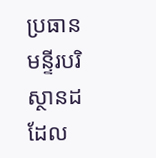ប្រធានមន្ទីរបរិស្ថានដដែល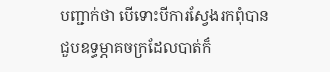បញ្ជាក់ថា បើទោះបីការស្វែងរកពុំបានជួបឧទ្ធម្ភាគចក្រដែលបាត់ក៏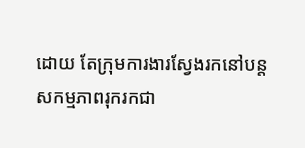ដោយ តែក្រុមការងារស្វែងរកនៅបន្តសកម្មភាពរុករកជា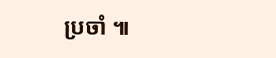ប្រចាំ ៕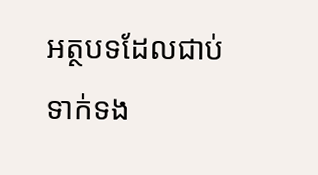អត្ថបទដែលជាប់ទាក់ទង